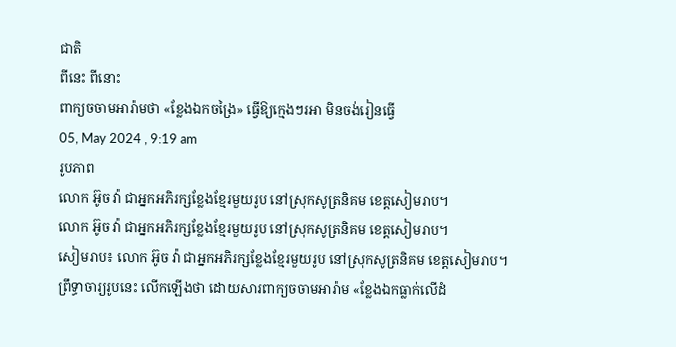ជាតិ
ពីនេះ ពីនោះ
ពាក្យចចាមអារ៉ាមថា «ខ្លែងឯកចង្រៃ» ធ្វើឱ្យក្មេងៗរអា មិនចង់រៀនធ្វើ
05, May 2024 , 9:19 am
រូបភាព
លោក អ៊ូច វ៉ា ជាអ្នកអភិរក្សខ្លែងខ្មែរមួយរូប នៅស្រុកសូត្រនិគម ខេត្តសៀមរាប។
លោក អ៊ូច វ៉ា ជាអ្នកអភិរក្សខ្លែងខ្មែរមួយរូប នៅស្រុកសូត្រនិគម ខេត្តសៀមរាប។
សៀមរាប៖ លោក អ៊ូច វ៉ា ជាអ្នកអភិរក្សខ្លែងខ្មែរមួយរូប នៅស្រុកសូត្រនិគម ខេត្តសៀមរាប។ ព្រឹទ្ធាចារ្យរូបនេះ លើកឡើងថា ដោយសារពាក្យចចាមអារ៉ាម «ខ្លែងឯកធ្លាក់លើដំ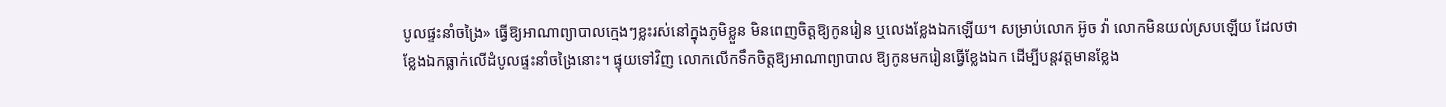បូលផ្ទះនាំចង្រៃ» ធ្វើឱ្យអាណាព្យាបាលក្មេងៗខ្លះរស់នៅក្នុងភូមិខ្លួន មិនពេញចិត្តឱ្យកូនរៀន ឬលេងខ្លែងឯកឡើយ។ សម្រាប់លោក អ៊ូច វ៉ា លោកមិនយល់ស្របឡើយ ដែលថាខ្លែងឯកធ្លាក់លើដំបូលផ្ទះនាំចង្រៃនោះ។ ផ្ទុយទៅវិញ លោកលើកទឹកចិត្តឱ្យអាណាព្យាបាល ឱ្យកូនមករៀនធ្វើខ្លែងឯក ដើម្បីបន្តវត្តមានខ្លែង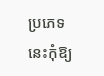ប្រភេទនេះកុំឱ្យ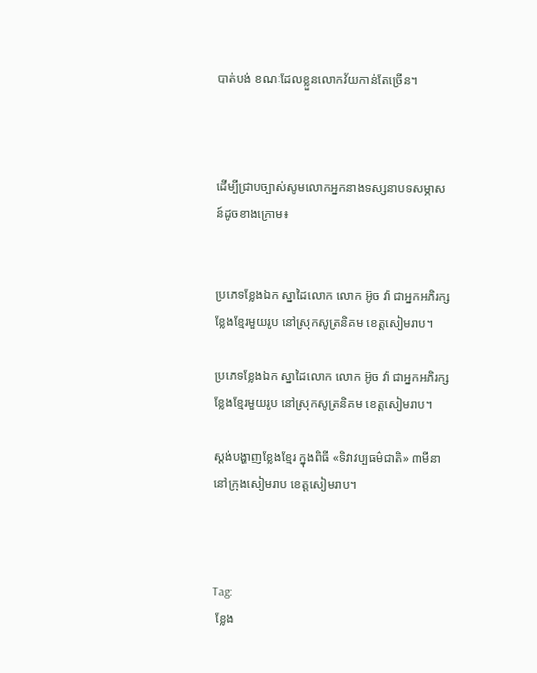បាត់បង់ ខណៈដែលខ្លួនលោកវ័យកាន់តែច្រើន។



ដើម្បីជ្រាបច្បាស់សូមលោកអ្នកនាងទស្សនាបទសម្ភាសន៍ដូចខាងក្រោម៖


ប្រភេទខ្លែងឯក ស្នាដៃលោក លោក អ៊ូច វ៉ា ជាអ្នកអភិរក្សខ្លែងខ្មែរមួយរូប នៅស្រុកសូត្រនិគម ខេត្តសៀមរាប។

ប្រភេទខ្លែងឯក ស្នាដៃលោក លោក អ៊ូច វ៉ា ជាអ្នកអភិរក្សខ្លែងខ្មែរមួយរូប នៅស្រុកសូត្រនិគម ខេត្តសៀមរាប។

ស្តង់បង្ហាញខ្លែងខ្មែរ ក្នុងពិធី «ទិវាវប្បធម៌ជាតិ» ៣មីនា នៅក្រុងសៀមរាប ខេត្តសៀមរាប។



Tag:
 ខ្លែង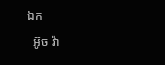ឯក
  អ៊ូច វ៉ា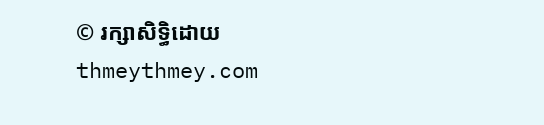© រក្សាសិទ្ធិដោយ thmeythmey.com